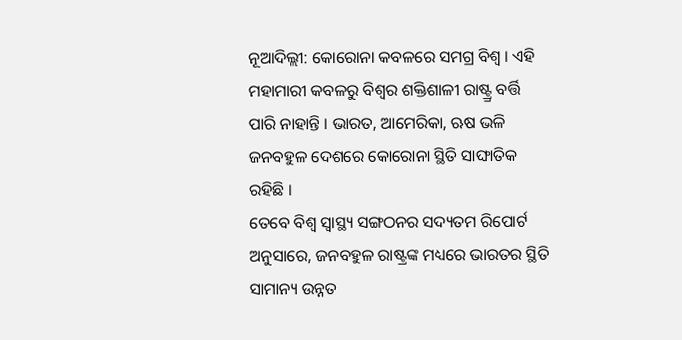ନୂଆଦିଲ୍ଲୀ: କୋରୋନା କବଳରେ ସମଗ୍ର ବିଶ୍ବ । ଏହି ମହାମାରୀ କବଳରୁ ବିଶ୍ବର ଶକ୍ତିଶାଳୀ ରାଷ୍ଟ୍ର୍ର ବର୍ତ୍ତି ପାରି ନାହାନ୍ତି । ଭାରତ, ଆମେରିକା, ଋଷ ଭଳି ଜନବହୁଳ ଦେଶରେ କୋରୋନା ସ୍ଥିତି ସାଙ୍ଘାତିକ ରହିଛି ।
ତେବେ ବିଶ୍ବ ସ୍ବାସ୍ଥ୍ୟ ସଙ୍ଗଠନର ସଦ୍ୟତମ ରିପୋର୍ଟ ଅନୁସାରେ, ଜନବହୁଳ ରାଷ୍ଟ୍ରଙ୍କ ମଧ୍ୟରେ ଭାରତର ସ୍ଥିତି ସାମାନ୍ୟ ଉନ୍ନତ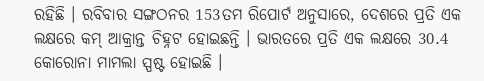ରହିଛି । ରବିବାର ସଙ୍ଗଠନର 153ତମ ରିପୋର୍ଟ ଅନୁସାରେ, ଦେଶରେ ପ୍ରତି ଏକ ଲକ୍ଷରେ କମ୍ ଆକ୍ରାନ୍ତ ଚିହ୍ନଟ ହୋଇଛନ୍ତି । ଭାରତରେ ପ୍ରତି ଏକ ଲକ୍ଷରେ 30.4 କୋରୋନା ମାମଲା ସ୍ପଷ୍ଟ ହୋଇଛି ।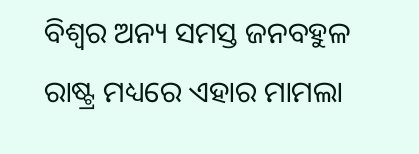ବିଶ୍ବର ଅନ୍ୟ ସମସ୍ତ ଜନବହୁଳ ରାଷ୍ଟ୍ର ମଧ୍ୟରେ ଏହାର ମାମଲା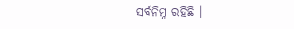ସର୍ବନିମ୍ନ ରହିଛି ।